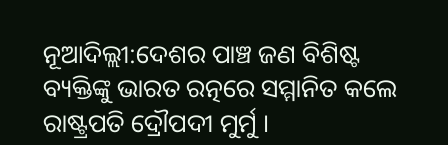ନୂଆଦିଲ୍ଲୀ:ଦେଶର ପାଞ୍ଚ ଜଣ ବିଶିଷ୍ଟ ବ୍ୟକ୍ତିଙ୍କୁ ଭାରତ ରତ୍ନରେ ସମ୍ମାନିତ କଲେ ରାଷ୍ଟ୍ରପତି ଦ୍ରୌପଦୀ ମୁର୍ମୁ ।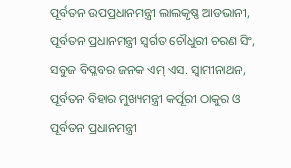ପୂର୍ବତନ ଉପପ୍ରଧାନମନ୍ତ୍ରୀ ଲାଲକୃଷ୍ଣ ଆଡଭାନୀ, ପୂର୍ବତନ ପ୍ରଧାନମନ୍ତ୍ରୀ ସ୍ବର୍ଗତ ଚୌଧୁରୀ ଚରଣ ସିଂ, ସବୁଜ ବିପ୍ଳବର ଜନକ ଏମ୍ ଏସ. ସ୍ୱାମୀନାଥନ, ପୂର୍ବତନ ବିହାର ମୁଖ୍ୟମନ୍ତ୍ରୀ କର୍ପୂରୀ ଠାକୁର ଓ ପୂର୍ବତନ ପ୍ରଧାନମନ୍ତ୍ରୀ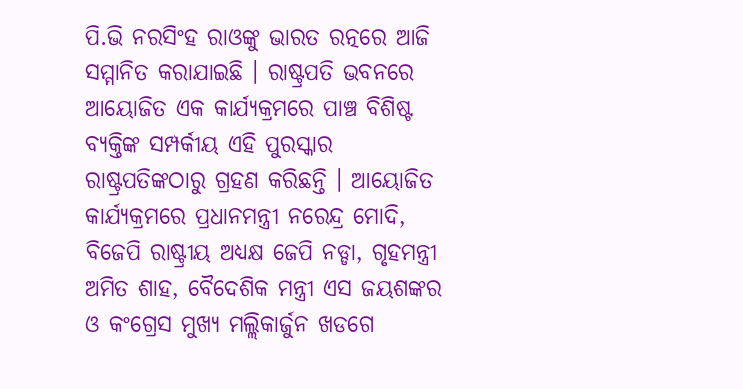ପି.ଭି ନରସିଂହ ରାଓଙ୍କୁ ଭାରତ ରତ୍ନରେ ଆଜି ସମ୍ମାନିତ କରାଯାଇଛି । ରାଷ୍ଟ୍ରପତି ଭବନରେ ଆୟୋଜିତ ଏକ କାର୍ଯ୍ୟକ୍ରମରେ ପାଞ୍ଚ ବିଶିଷ୍ଟ ବ୍ୟକ୍ତିଙ୍କ ସମ୍ପର୍କୀୟ ଏହି ପୁରସ୍କାର ରାଷ୍ଟ୍ରପତିଙ୍କଠାରୁ ଗ୍ରହଣ କରିଛନ୍ତି । ଆୟୋଜିତ କାର୍ଯ୍ୟକ୍ରମରେ ପ୍ରଧାନମନ୍ତ୍ରୀ ନରେନ୍ଦ୍ର ମୋଦି, ବିଜେପି ରାଷ୍ଟ୍ରୀୟ ଅଧ୍ୟକ୍ଷ ଜେପି ନଡ୍ଡା, ଗୃହମନ୍ତ୍ରୀ ଅମିତ ଶାହ, ବୈଦେଶିକ ମନ୍ତ୍ରୀ ଏସ ଜୟଶଙ୍କର ଓ କଂଗ୍ରେସ ମୁଖ୍ୟ ମଲ୍ଲିକାର୍ଜୁନ ଖଡଗେ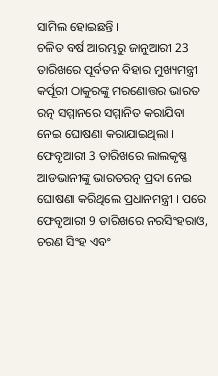ସାମିଲ ହୋଇଛନ୍ତି ।
ଚଳିତ ବର୍ଷ ଆରମ୍ଭରୁ ଜାନୁଆରୀ 23 ତାରିଖରେ ପୂର୍ବତନ ବିହାର ମୁଖ୍ୟମନ୍ତ୍ରୀ କର୍ପୂରୀ ଠାକୁରଙ୍କୁ ମରଣୋତ୍ତର ଭାରତ ରତ୍ନ ସମ୍ମାନରେ ସମ୍ମାନିତ କରାଯିବା ନେଇ ଘୋଷଣା କରାଯାଇଥିଲା । ଫେବୃଆରୀ 3 ତାରିଖରେ ଲାଲକୃଷ୍ଣ ଆଡଭାନୀଙ୍କୁ ଭାରତରତ୍ନ ପ୍ରଦା ନେଇ ଘୋଷଣା କରିଥିଲେ ପ୍ରଧାନମନ୍ତ୍ରୀ । ପରେ ଫେବୃଆରୀ 9 ତାରିଖରେ ନରସିଂହରାଓ, ଚରଣ ସିଂହ ଏବଂ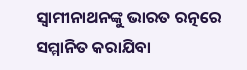ସ୍ବାମୀନାଥନଙ୍କୁ ଭାରତ ରତ୍ନରେ ସମ୍ମାନିତ କରାଯିବା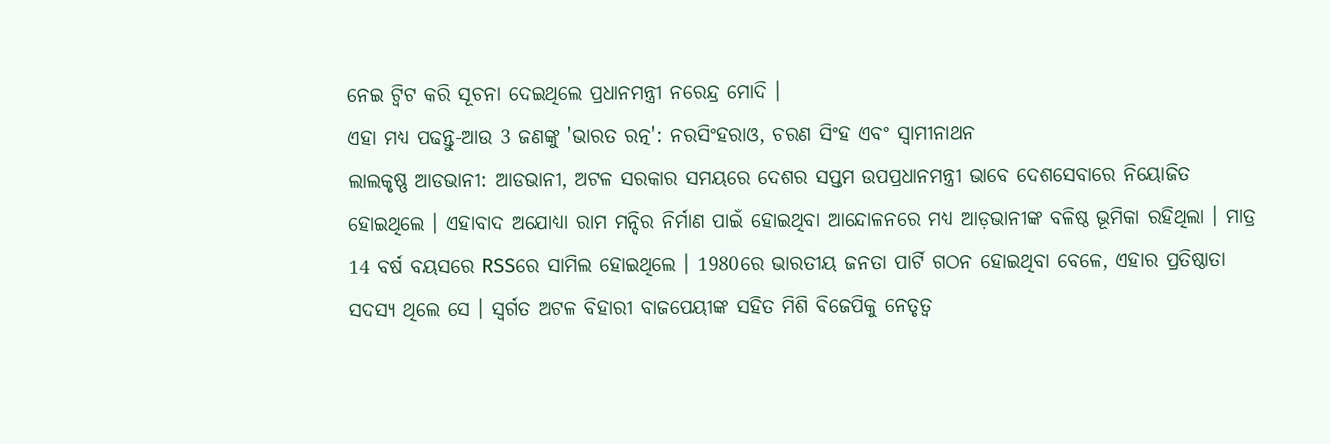ନେଇ ଟ୍ବିଟ କରି ସୂଚନା ଦେଇଥିଲେ ପ୍ରଧାନମନ୍ତ୍ରୀ ନରେନ୍ଦ୍ର ମୋଦି ।
ଏହା ମଧ୍ୟ ପଢନ୍ତୁ-ଆଉ 3 ଜଣଙ୍କୁ 'ଭାରତ ରତ୍ନ': ନରସିଂହରାଓ, ଚରଣ ସିଂହ ଏବଂ ସ୍ବାମୀନାଥନ
ଲାଲକୃଷ୍ଣ ଆଡଭାନୀ: ଆଡଭାନୀ, ଅଟଳ ସରକାର ସମୟରେ ଦେଶର ସପ୍ତମ ଉପପ୍ରଧାନମନ୍ତ୍ରୀ ଭାବେ ଦେଶସେବାରେ ନିୟୋଜିତ ହୋଇଥିଲେ । ଏହାବାଦ ଅଯୋଧ୍ୟା ରାମ ମନ୍ଦିର ନିର୍ମାଣ ପାଇଁ ହୋଇଥିବା ଆନ୍ଦୋଳନରେ ମଧ୍ୟ ଆଡ଼ଭାନୀଙ୍କ ବଳିଷ୍ଠ ଭୂମିକା ରହିଥିଲା । ମାତ୍ର 14 ବର୍ଷ ବୟସରେ RSSରେ ସାମିଲ ହୋଇଥିଲେ । 1980ରେ ଭାରତୀୟ ଜନତା ପାର୍ଟି ଗଠନ ହୋଇଥିବା ବେଳେ, ଏହାର ପ୍ରତିଷ୍ଠାତା ସଦସ୍ୟ ଥିଲେ ସେ । ସ୍ବର୍ଗତ ଅଟଳ ବିହାରୀ ବାଜପେୟୀଙ୍କ ସହିତ ମିଶି ବିଜେପିକୁ ନେତୃତ୍ବ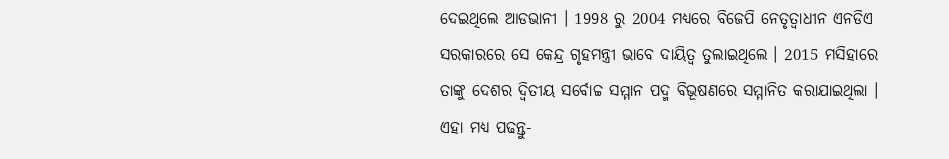ଦେଇଥିଲେ ଆଡଭାନୀ । 1998 ରୁ 2004 ମଧ୍ୟରେ ବିଜେପି ନେତୃତ୍ବାଧୀନ ଏନଡିଏ ସରକାରରେ ସେ କେନ୍ଦ୍ର ଗୃହମନ୍ତ୍ରୀ ଭାବେ ଦାୟିତ୍ବ ତୁଲାଇଥିଲେ । 2015 ମସିହାରେ ତାଙ୍କୁ ଦେଶର ଦ୍ୱିତୀୟ ସର୍ବୋଚ୍ଚ ସମ୍ମାନ ପଦ୍ମ ବିଭୂଷଣରେ ସମ୍ମାନିତ କରାଯାଇଥିଲା ।
ଏହା ମଧ୍ୟ ପଢନ୍ତୁ-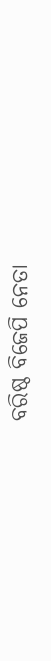ବରିଷ୍ଠ ବିଜେପି ନେତା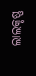ଲାଲକୃଷ୍ଣ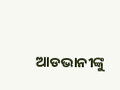ଆଡଭାନୀଙ୍କୁ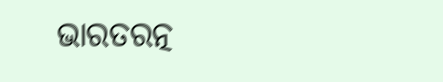ଭାରତରତ୍ନ